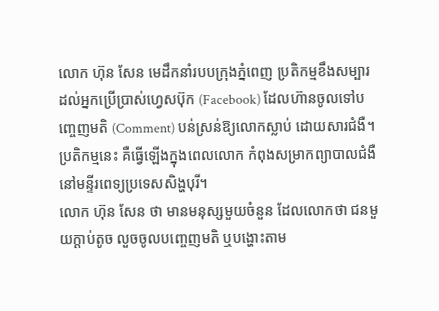លោក ហ៊ុន សែន មេដឹកនាំរបបក្រុងភ្នំពេញ ប្រតិកម្មខឹងសម្បារ ដល់អ្នកប្រើប្រាស់ហ្វេសប៊ុក (Facebook) ដែលហ៊ានចូលទៅបញ្ចេញមតិ (Comment) បន់ស្រន់ឱ្យលោកស្លាប់ ដោយសារជំងឺ។ ប្រតិកម្មនេះ គឺធ្វើឡើងក្នុងពេលលោក កំពុងសម្រាកព្យាបាលជំងឺនៅមន្ទីរពេទ្យប្រទេសសិង្ហបុរី។
លោក ហ៊ុន សែន ថា មានមនុស្សមួយចំនួន ដែលលោកថា ជនមួយក្ដាប់តូច លួចចូលបញ្ចេញមតិ ឬបង្ហោះតាម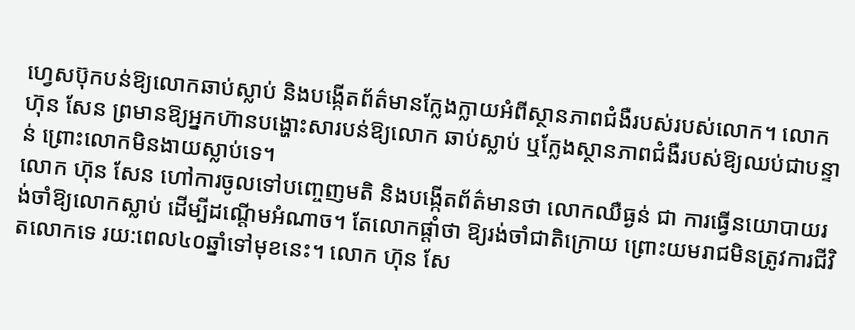ហ្វេសប៊ុកបន់ឱ្យលោកឆាប់ស្លាប់ និងបង្កើតព័ត៌មានក្លែងក្លាយអំពីស្ថានភាពជំងឺរបស់របស់លោក។ លោក ហ៊ុន សែន ព្រមានឱ្យអ្នកហ៊ានបង្ហោះសារបន់ឱ្យលោក ឆាប់ស្លាប់ ឬក្លែងស្ថានភាពជំងឺរបស់ឱ្យឈប់ជាបន្ទាន់ ព្រោះលោកមិនងាយស្លាប់ទេ។
លោក ហ៊ុន សែន ហៅការចូលទៅបញ្ចេញមតិ និងបង្កើតព័ត៌មានថា លោកឈឺធ្ងន់ ជា ការធ្វើនយោបាយរង់ចាំឱ្យលោកស្លាប់ ដើម្បីដណ្ដើមអំណាច។ តែលោកផ្ដាំថា ឱ្យរង់ចាំជាតិក្រោយ ព្រោះយមរាជមិនត្រូវការជីវិតលោកទេ រយ:ពេល៤០ឆ្នាំទៅមុខនេះ។ លោក ហ៊ុន សែ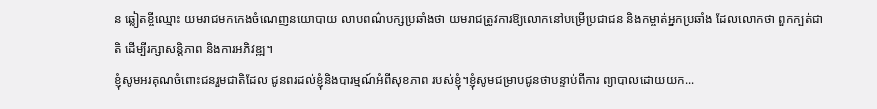ន ឆ្លៀតខ្ចីឈ្មោះ យមរាជមកកេងចំណេញនយោបាយ លាបពណ៌បក្សប្រឆាំងថា យមរាជត្រូវការឱ្យលោកនៅបម្រើប្រជាជន និងកម្ចាត់អ្នកប្រឆាំង ដែលលោកថា ពួកក្បត់ជាតិ ដើម្បីរក្សាសន្តិភាព និងការអភិវឌ្ឍ។
ខ្ញុំសូមអរគុណចំពោះជនរួមជាតិដែល ជូនពរដល់ខ្ញុំនិងបារម្មណ៍អំពីសុខភាព របស់ខ្ញុំ។ខ្ញុំសូមជម្រាបជូនថាបន្ទាប់ពីការ ព្យាបាលដោយយក...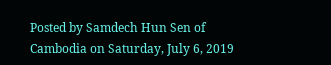Posted by Samdech Hun Sen of Cambodia on Saturday, July 6, 2019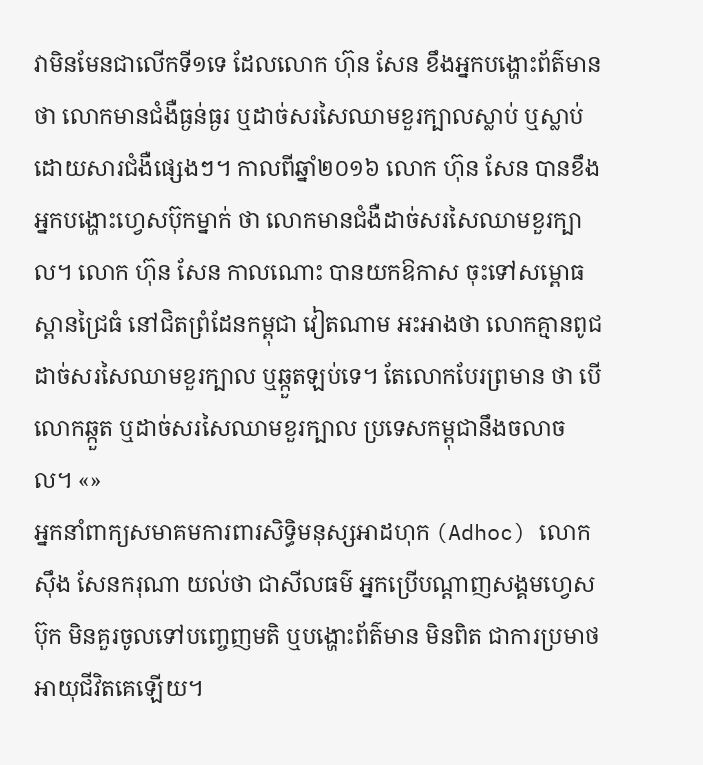វាមិនមែនជាលើកទី១ទេ ដែលលោក ហ៊ុន សែន ខឹងអ្នកបង្ហោះព័ត៌មានថា លោកមានជំងឺធ្ងន់ធ្ងរ ឬដាច់សរសៃឈាមខួរក្បាលស្លាប់ ឬស្លាប់ដោយសារជំងឺផ្សេងៗ។ កាលពីឆ្នាំ២០១៦ លោក ហ៊ុន សែន បានខឹងអ្នកបង្ហោះហ្វេសប៊ុកម្នាក់ ថា លោកមានជំងឺដាច់សរសៃឈាមខួរក្បាល។ លោក ហ៊ុន សែន កាលណោះ បានយកឱកាស ចុះទៅសម្ពោធស្ពានជ្រៃធំ នៅជិតព្រំដែនកម្ពុជា វៀតណាម អះអាងថា លោកគ្មានពូជដាច់សរសៃឈាមខួរក្បាល ឬឆ្កួតឡប់ទេ។ តែលោកបែរព្រមាន ថា បើលោកឆ្កួត ឬដាច់សរសៃឈាមខួរក្បាល ប្រទេសកម្ពុជានឹងចលាចល។ «»
អ្នកនាំពាក្យសមាគមការពារសិទ្ធិមនុស្សអាដហុក (Adhoc) លោក ស៊ឹង សែនករុណា យល់ថា ជាសីលធម៌ អ្នកប្រើបណ្ដាញសង្គមហ្វេសប៊ុក មិនគួរចូលទៅបញ្ចេញមតិ ឬបង្ហោះព័ត៌មាន មិនពិត ជាការប្រមាថអាយុជីវិតគេឡើយ។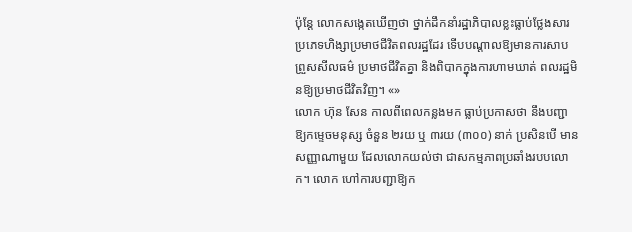ប៉ុន្តែ លោកសង្កេតឃើញថា ថ្នាក់ដឹកនាំរដ្ឋាភិបាលខ្លះធ្លាប់ថ្លែងសារប្រភេទហិង្សាប្រមាថជីវិតពលរដ្ឋដែរ ទើបបណ្ដាលឱ្យមានការសាបព្រួសសីលធម៌ ប្រមាថជីវិតគ្នា និងពិបាកក្នុងការហាមឃាត់ ពលរដ្ឋមិនឱ្យប្រមាថជីវិតវិញ។ «»
លោក ហ៊ុន សែន កាលពីពេលកន្លងមក ធ្លាប់ប្រកាសថា នឹងបញ្ជាឱ្យកម្ទេចមនុស្ស ចំនួន ២រយ ឬ ៣រយ (៣០០) នាក់ ប្រសិនបើ មានសញ្ញាណាមួយ ដែលលោកយល់ថា ជាសកម្មភាពប្រឆាំងរបបលោក។ លោក ហៅការបញ្ជាឱ្យក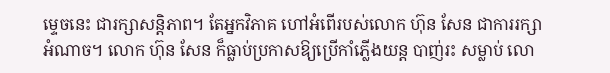ម្ទេចនេះ ជារក្សាសន្តិភាព។ តែអ្នកវិភាគ ហៅអំពើរបស់លោក ហ៊ុន សែន ជាការរក្សាអំណាច។ លោក ហ៊ុន សែន ក៏ធ្លាប់ប្រកាសឱ្យប្រើកាំភ្លើងយន្ត បាញ់រះ សម្លាប់ លោ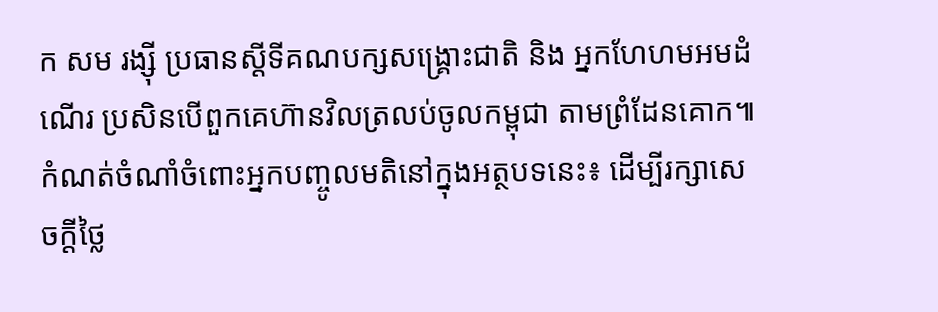ក សម រង្ស៊ី ប្រធានស្ដីទីគណបក្សសង្គ្រោះជាតិ និង អ្នកហែហមអមដំណើរ ប្រសិនបើពួកគេហ៊ានវិលត្រលប់ចូលកម្ពុជា តាមព្រំដែនគោក៕
កំណត់ចំណាំចំពោះអ្នកបញ្ចូលមតិនៅក្នុងអត្ថបទនេះ៖ ដើម្បីរក្សាសេចក្ដីថ្លៃ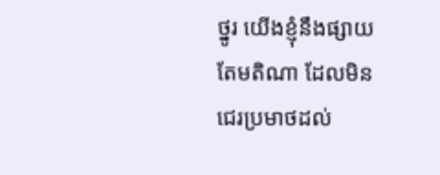ថ្នូរ យើងខ្ញុំនឹងផ្សាយតែមតិណា ដែលមិនជេរប្រមាថដល់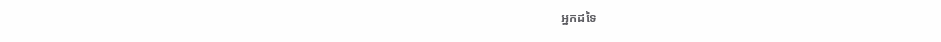អ្នកដទៃ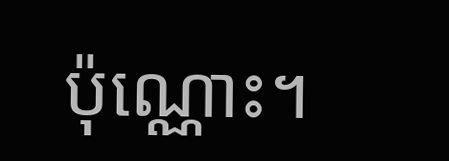ប៉ុណ្ណោះ។